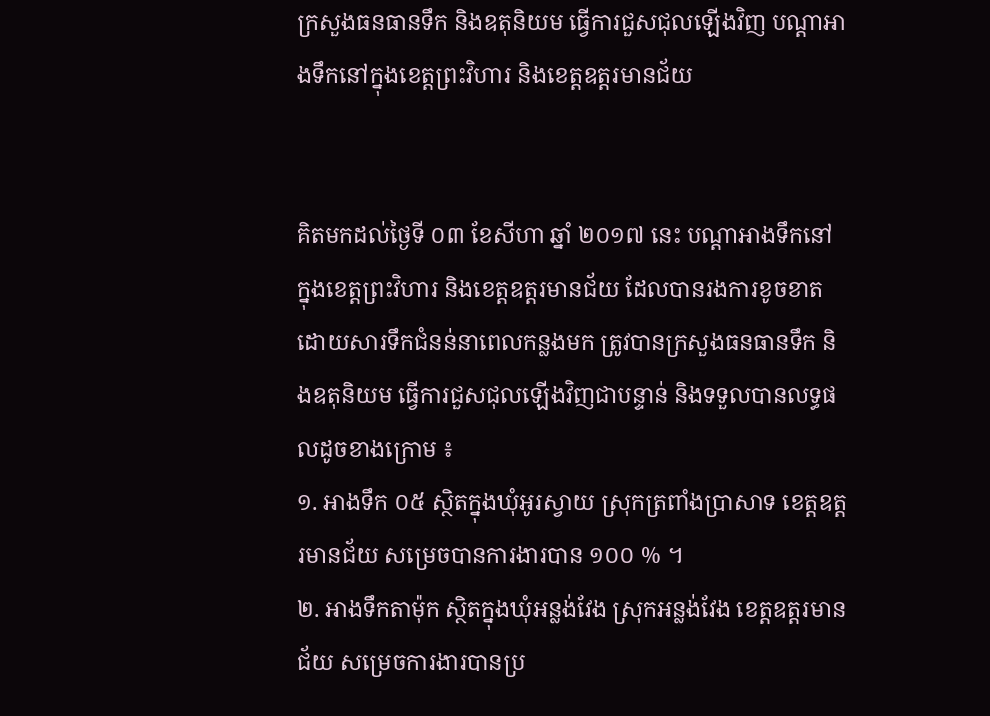ក្រសួងធនធានទឹក និងឧតុនិយម ធ្វើការជួសជុលឡើងវិញ បណ្តាអាងទឹកនៅក្នុងខេត្តព្រះវិហារ និងខេត្តឧត្តរមានជ័យ


គិតមកដល់ថ្ងៃទី ០៣ ខែសីហា ឆ្នាំ ២០១៧ នេះ បណ្តាអាងទឹកនៅក្នុងខេត្តព្រះវិហារ និងខេត្តឧត្តរមានជ័យ ដែលបានរងការខូចខាតដោយសារទឹកជំនន់នាពេលកន្លងមក ត្រូវបានក្រសួងធនធានទឹក និងឧតុនិយម ធ្វើការជួសជុលឡើងវិញជាបន្ទាន់ និងទទួលបានលទ្ធផលដូចខាងក្រោម ៖
១. អាងទឹក ០៥ ស្ថិតក្នុងឃុំអូរស្វាយ ស្រុកត្រពាំងប្រាសាទ ខេត្តឧត្តរមានជ័យ សម្រេចបានការងារបាន ១០០ % ។
២. អាងទឹកតាម៉ុក ស្ថិតក្នុងឃុំអន្លង់វែង ស្រុកអន្លង់វែង ខេត្តឧត្តរមានជ័យ សម្រេចការងារបានប្រ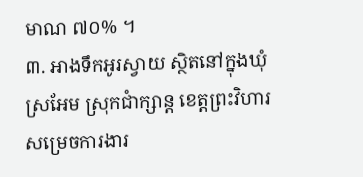មាណ ៧០% ។
៣. អាងទឹកអូរស្វាយ ស្ថិតនៅក្នុងឃុំស្រអែម ស្រុកជាំក្សាន្ត ខេត្តព្រះវិហារ សម្រេចការងារ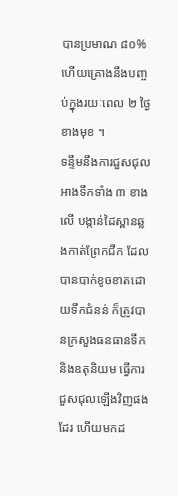បានប្រមាណ ៨០% ហើយគ្រោងនឹងបញ្ចប់ក្នុងរយៈពេល ២ ថ្ងៃ ខាងមុខ ។
ទន្ទឹមនឹងការជួសជុលអាងទឹកទាំង ៣ ខាងលើ បង្កាន់ដៃស្ពានឆ្លងកាត់ព្រែកជីក ដែលបានបាក់ខូចខាតដោយទឹកជំនន់ ក៏ត្រូវបានក្រសួងធនធានទឹក និងឧតុនិយម ធ្វើការជួសជុលឡើងវិញផងដែរ ហើយមកដ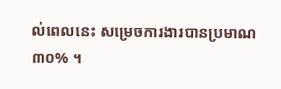ល់ពេលនេះ សម្រេចការងារបានប្រមាណ ៣០% ។